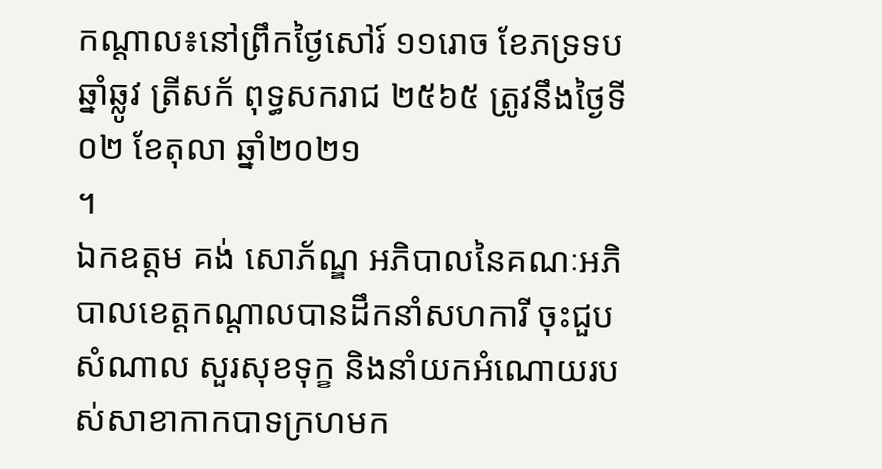កណ្ដាល៖នៅព្រឹកថ្ងៃសៅរ៍ ១១រោច ខែភទ្រទប ឆ្នាំឆ្លូវ ត្រីសក័ ពុទ្ធសករាជ ២៥៦៥ ត្រូវនឹងថ្ងៃទី០២ ខែតុលា ឆ្នាំ២០២១
។
ឯកឧត្ដម គង់ សោភ័ណ្ឌ អភិបាលនៃគណៈអភិបាលខេត្តកណ្តាលបានដឹកនាំសហការី ចុះជួបសំណាល សួរសុខទុក្ខ និងនាំយកអំណោយរបស់សាខាកាកបាទក្រហមក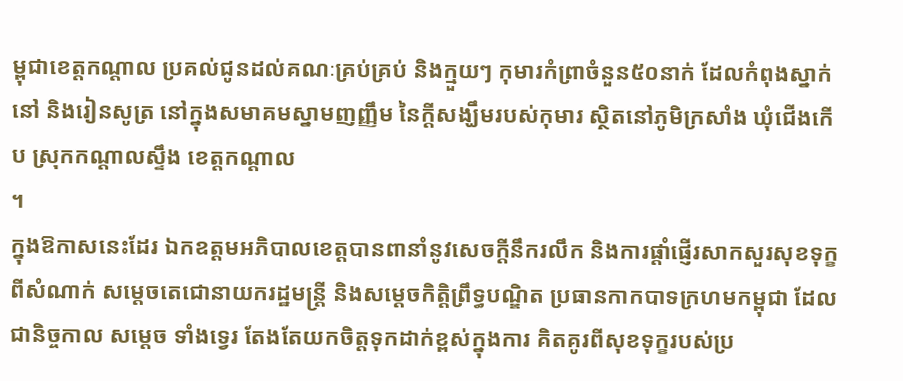ម្ពុជាខេត្តកណ្តាល ប្រគល់ជូនដល់គណៈគ្រប់គ្រប់ និងក្មួយៗ កុមារកំព្រាចំនួន៥០នាក់ ដែលកំពុងស្នាក់នៅ និងរៀនសូត្រ នៅក្នុងសមាគមស្នាមញញ្ញឹម នៃក្តីសង្ឃឹមរបស់កុមារ ស្ថិតនៅភូមិក្រសាំង ឃុំជើងកើប ស្រុកកណ្តាលស្ទឹង ខេត្តកណ្តាល
។
ក្នុងឱកាសនេះដែរ ឯកឧត្តមអភិបាលខេត្តបានពានាំនូវសេចក្តីនឹករលឹក និងការផ្តាំផ្ញើរសាកសួរសុខទុក្ខពីសំណាក់ សម្តេចតេជោនាយករដ្ឋមន្រ្តី និងសម្តេចកិត្តិព្រឹទ្ធបណ្ឌិត ប្រធានកាកបាទក្រហមកម្ពុជា ដែលជានិច្ចកាល សម្តេច ទាំងទ្វេរ តែងតែយកចិត្តទុកដាក់ខ្ពស់ក្នុងការ គិតគូរពីសុខទុក្ខរបស់ប្រ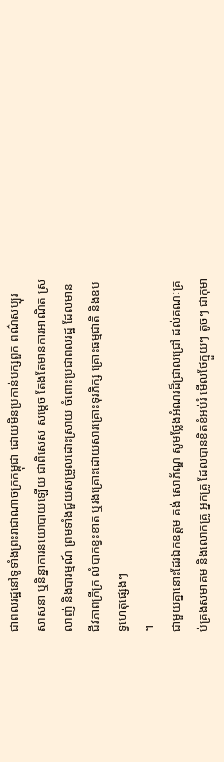ជាពលរដ្ឋនៅទូទាំងព្រះរាជាណាចក្រកម្ពុជា ដោយមិនប្រកាន់បក្សពួក ពណ៌សប្បុរ សាសនា ឬនិន្នាការនយោបាយឡើយ ជាពិសេស សម្តេច តែងតែមានការអាណិត ស្រលាញ់ និងបារម្មណ៍ ព្រមទាំងជួយសម្រួលដោះស្រាយ ចំពោះប្រជាពលរដ្ឋ ដែលមានជីវភាពក្រីក្រ លំបាកខ្វះខាត ឬរងគ្រោះដោយសារគ្រោះទុរភិក្ស គ្រោះធម្មជាតិ និងឧបទ្វហេតុផ្សេងៗ
។
ជាមួយគ្នានោះដែរឯកឧត្តម គង់ សោភ័ណ្ឌ សូមថ្លែងអំណរដ៏ជ្រាលជ្រៅ ដល់គណៈគ្រប់គ្រងសមាគម និងលោកគ្រូ អ្នកគ្រូ ដែលបានខិតខំអប់រំ មើលថែក្មួយៗ តូចៗ ជាកុមា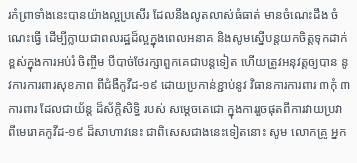រកំព្រាទាំងនេះបានយ៉ាងល្អប្រសើរ ដែលនឹងលូតលាស់ធំធាត់ មានចំណេះដឹង ចំណេះធ្វើ ដើម្បីក្លាយជាពលរដ្ឋដ៏ល្អក្នុងពេលអនាគ និងសូមស្នើបន្តយកចិត្តទុកដាក់ខ្ពស់ក្នុងការអប់រំ ចិញ្ចឹម បីបាច់ថែរក្សាពួកគេជាបន្តទៀត ហើយត្រូវអនុវត្តឲ្យបាន នូវការការពារសុខភាព ពីជំងឺកូវីដ-១៩ ដោយប្រកាន់ខ្ជាប់នូវ វិធានការការពារ ៣កុំ ៣ការពារ ដែលជាយ័ន្ត ដ៏ស័ក្តិសិទ្ធិ របស់ សម្តេចតេជោ ក្នុងការរួចផុតពីការវាយប្រវា ពីមេរោគកូវីដ-១៩ ដ៏សាហាវនេះ ជាពិសេសជាងនេះទៀតនោះ សូម លោកគ្រូ អ្នក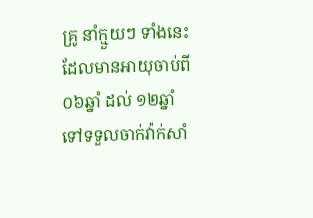គ្រូ នាំក្មួយៗ ទាំងនេះ ដែលមានអាយុចាប់ពី ០៦ឆ្នាំ ដល់ ១២ឆ្នាំ ទៅទទួលចាក់វ៉ាក់សាំ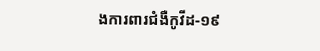ងការពារជំងឺកូវីដ-១៩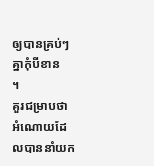ឲ្យបានគ្រប់ៗគ្នាកុំបីខាន
។
គួរជម្រាបថា អំណោយដែលបាននាំយក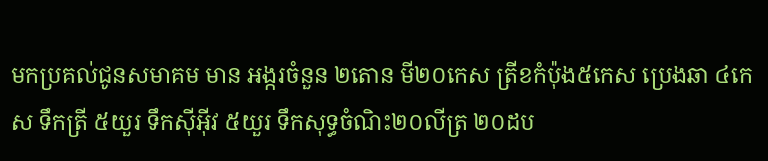មកប្រគល់ជូនសមាគម មាន អង្ករចំនួន ២តោន មី២០កេស ត្រីខកំប៉ុង៥កេស ប្រេងឆា ៤កេស ទឹកត្រី ៥យួរ ទឹកស៊ីអ៊ីវ ៥យួរ ទឹកសុទ្ធចំណិះ២០លីត្រ ២០ដប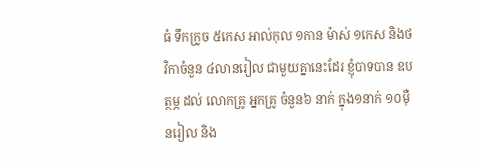ធំ ទឹកក្រូច ៥កេស អាល់កុល ១កាន ម៉ាស់ ១កេស និងថវិកាចំនួន ៤លានរៀល ជាមួយគ្នានេះដែរ ខ្ញុំបាទបាន ឧបត្ថម្ភ ដល់ លោកគ្រូ អ្នកគ្រូ ចំនួន៦ នាក់ ក្នុង១នាក់ ១០ម៉ឺនរៀល និង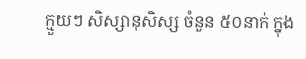ក្មួយៗ សិស្សានុសិស្ស ចំនួន ៥០នាក់ ក្នុង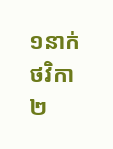១នាក់ ថវិកា ២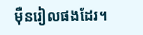ម៉ឺនរៀលផងដែរ។